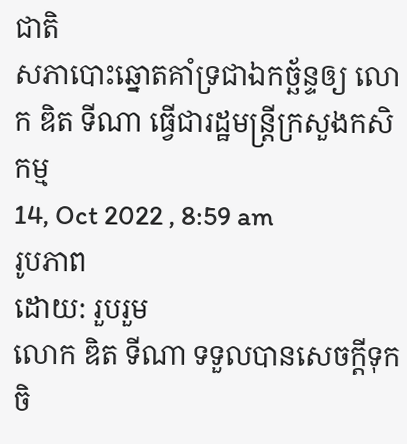ជាតិ
សភាបោះឆ្នោតគាំទ្រជាឯកច្ឆ័ន្ទឲ្យ លោក ឌិត ទីណា ធ្វើជារដ្ឋមន្ត្រីក្រសួងកសិកម្ម
14, Oct 2022 , 8:59 am
រូបភាព
ដោយ: រួបរួម
លោក ឌិត ទីណា ទទួលបានសេចក្តីទុកចិ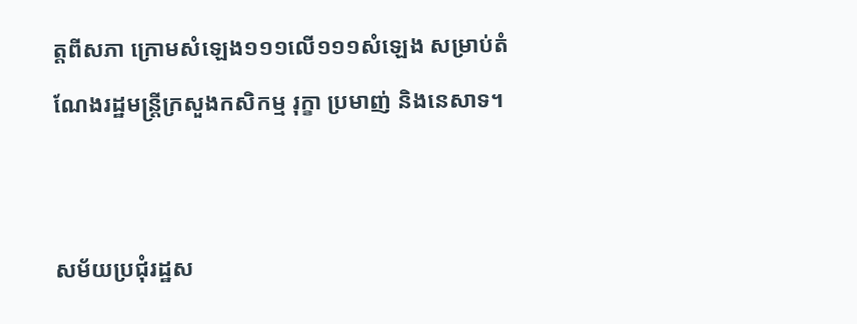ត្តពីសភា ក្រោមសំឡេង១១១លើ១១១សំឡេង សម្រាប់តំណែងរដ្ឋមន្ត្រីក្រសួងកសិកម្ម រុក្ខា ប្រមាញ់ និងនេសាទ។


សម័យប្រជុំរដ្ឋស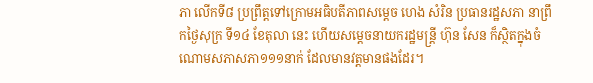ភា លើកទី៨ ប្រព្រឹត្តទៅក្រោមអធិបតីភាពសម្តេច ហេង សំរិន ប្រធានរដ្ឋសភា នាព្រឹកថ្ងៃសុក្រ ទី១៤ ខែតុលា នេះ ហើយសម្តេចនាយករដ្ឋមន្ត្រី ហ៊ុន សែន ក៏ស្ថិតក្នុងចំណោមសភាសភា១១១នាក់ ដែលមានវត្តមានផងដែរ។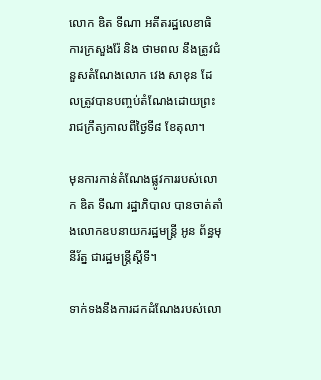លោក ឌិត ទីណា អតីតរដ្ឋលេខាធិការក្រសួងរ៉ែ និង ថាមពល នឹងត្រូវជំនួសតំណែងលោក វេង សាខុន ដែលត្រូវបានបញ្ចប់តំណែងដោយព្រះរាជក្រឹត្យកាលពីថ្ងៃទី៨ ខែតុលា។

មុនការកាន់តំណែងផ្លូវការរបស់លោក ឌិត ទីណា រដ្ឋាភិបាល បានចាត់តាំងលោកឧបនាយករដ្ឋមន្ត្រី អូន ព័ន្ធមុនីរ័ត្ន ជារដ្ឋមន្ត្រីស្តីទី។

ទាក់ទងនឹងការដកដំណែងរបស់លោ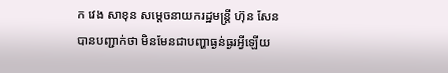ក វេង សាខុន សម្តេចនាយករដ្ឋមន្ត្រី ហ៊ុន សែន បានបញ្ជាក់ថា មិនមែនជាបញ្ហាធ្ងន់ធ្ងរអ្វីឡើយ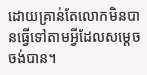ដោយគ្រាន់តែលោកមិនបានធ្វើទៅតាមអ្វីដែលសម្តេច ចង់បាន។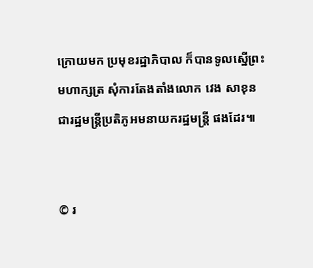ក្រោយមក ប្រមុខរដ្ឋាភិបាល ក៏បានទូលស្នើព្រះមហាក្សត្រ សុំការតែងតាំងលោក វេង សាខុន ជារដ្ឋមន្ត្រីប្រតិភូអមនាយករដ្ឋមន្ត្រី ផងដែរ៕


© រ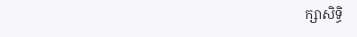ក្សាសិទ្ធិ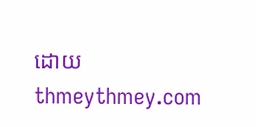ដោយ thmeythmey.com